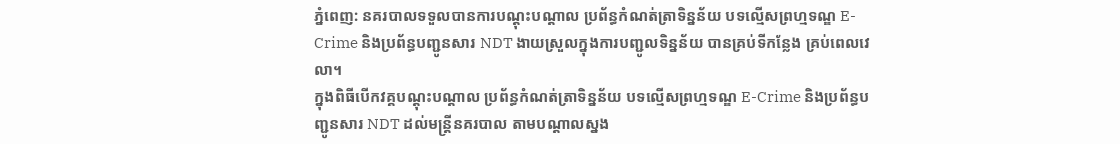ភ្នំពេញ: នគរបាលទទួលបានការបណ្ដុះបណ្ដាល ប្រព័ន្ធកំណត់ត្រាទិន្នន័យ បទល្មើសព្រហ្មទណ្ឌ E-Crime និងប្រព័ន្ធបញ្ជូនសារ NDT ងាយស្រួលក្នុងការបញ្ជូលទិន្នន័យ បានគ្រប់ទីកន្លែង គ្រប់ពេលវេលា។
ក្នុងពិធីបើកវគ្គបណ្ដុះបណ្ដាល ប្រព័ន្ធកំណត់ត្រាទិន្នន័យ បទល្មើសព្រហ្មទណ្ឌ E-Crime និងប្រព័ន្ធបញ្ជូនសារ NDT ដល់មន្ត្រីនគរបាល តាមបណ្ដាលស្នង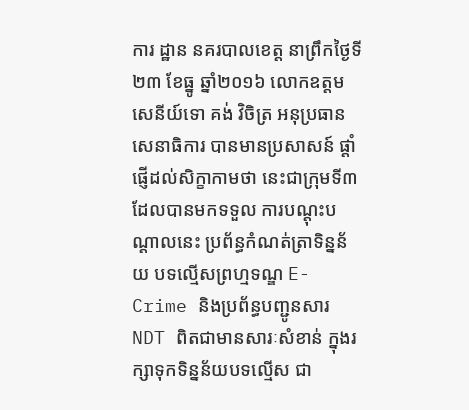ការ ដ្ឋាន នគរបាលខេត្ត នាព្រឹកថ្ងៃទី២៣ ខែធ្នូ ឆ្នាំ២០១៦ លោកឧត្តមសេនីយ៍ទោ គង់ វិចិត្រ អនុប្រធានសេនាធិការ បានមានប្រសាសន៍ ផ្ដាំផ្ញើដល់សិក្ខាកាមថា នេះជាក្រុមទី៣ ដែលបានមកទទួល ការបណ្ដុះបណ្ដាលនេះ ប្រព័ន្ធកំណត់ត្រាទិន្នន័យ បទល្មើសព្រហ្មទណ្ឌ E-Crime និងប្រព័ន្ធបញ្ជូនសារ NDT ពិតជាមានសារៈសំខាន់ ក្នុងរក្សាទុកទិន្នន័យបទល្មើស ជា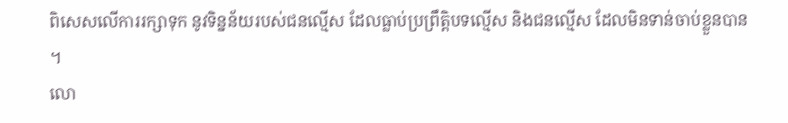ពិសេសលើការរក្សាទុក នូវទិន្នន័យរបស់ជនល្មើស ដែលធ្លាប់ប្រព្រឹត្តិបទល្មើស និងជនល្មើស ដែលមិនទាន់ចាប់ខ្លួនបាន ។
លោ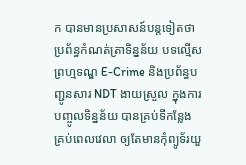ក បានមានប្រសាសន៍បន្តទៀតថា ប្រព័ន្ធកំណត់ត្រាទិន្នន័យ បទល្មើសព្រហ្មទណ្ឌ E-Crime និងប្រព័ន្ធបញ្ជូនសារ NDT ងាយស្រួល ក្នុងការបញ្ចូលទិន្នន័យ បានគ្រប់ទីកន្លែង គ្រប់ពេលវេលា ឲ្យតែមានកុំព្យូទ័រយួ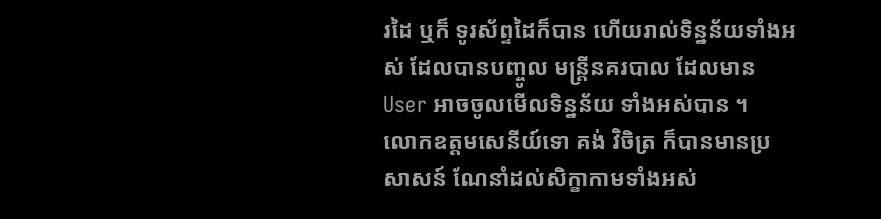រដៃ ឬក៏ ទូរស័ព្ទដៃក៏បាន ហើយរាល់ទិន្នន័យទាំងអស់ ដែលបានបញ្ចូល មន្ត្រីនគរបាល ដែលមាន User អាចចូលមើលទិន្នន័យ ទាំងអស់បាន ។
លោកឧត្តមសេនីយ៍ទោ គង់ វិចិត្រ ក៏បានមានប្រសាសន៍ ណែនាំដល់សិក្ខាកាមទាំងអស់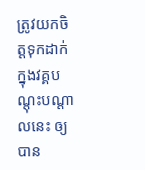ត្រូវយកចិត្តទុកដាក់ ក្នុងវគ្គបណ្ដុះបណ្ដាលនេះ ឲ្យបាន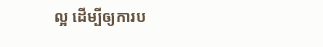ល្អ ដើម្បីឲ្យការប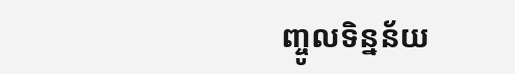ញ្ចូលទិន្នន័យ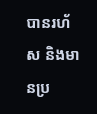បានរហ័ស និងមានប្រ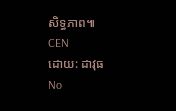សិទ្ធភាព៕
CEN
ដោយ: ដាវុធ
No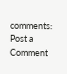comments:
Post a Comment